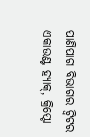ପାଣିପାଗ ବିଭାଗର ଟ୍ୱିଟର ଏକାଉଣ୍ଟ ହ୍ୟାକ୍, କ୍ରିପ୍ଟୋ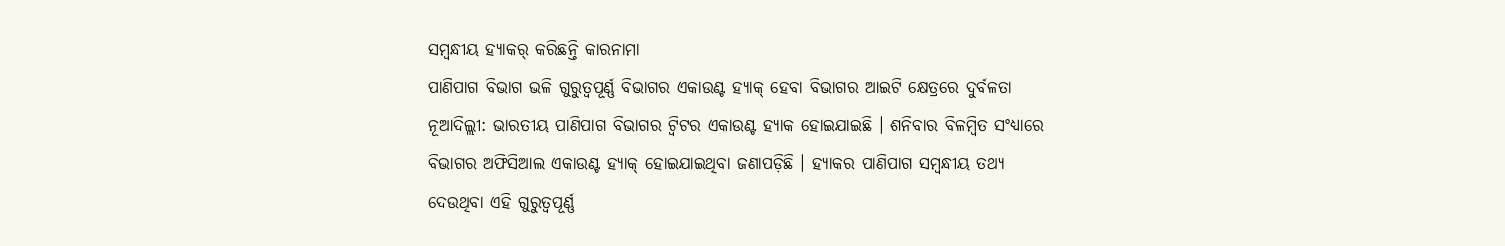ସମ୍ବନ୍ଧୀୟ ହ୍ୟାକର୍ କରିଛନ୍ତି କାରନାମା
ପାଣିପାଗ ବିଭାଗ ଭଳି ଗୁରୁତ୍ୱପୂର୍ଣ୍ଣ ବିଭାଗର ଏକାଉଣ୍ଟ ହ୍ୟାକ୍ ହେବା ବିଭାଗର ଆଇଟି କ୍ଷେତ୍ରରେ ଦୁର୍ବଳତା
ନୂଆଦିଲ୍ଲୀ: ଭାରତୀୟ ପାଣିପାଗ ବିଭାଗର ଟ୍ୱିଟର ଏକାଉଣ୍ଟ ହ୍ୟାକ ହୋଇଯାଇଛି । ଶନିବାର ବିଳମ୍ବିତ ସଂଧ୍ୟାରେ ବିଭାଗର ଅଫିସିଆଲ ଏକାଉଣ୍ଟ ହ୍ୟାକ୍ ହୋଇଯାଇଥିବା ଜଣାପଡ଼ିଛି । ହ୍ୟାକର ପାଣିପାଗ ସମ୍ବନ୍ଧୀୟ ତଥ୍ୟ ଦେଉଥିବା ଏହି ଗୁରୁତ୍ୱପୂର୍ଣ୍ଣ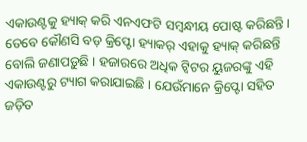ଏକାଉଣ୍ଟକୁ ହ୍ୟାକ୍ କରି ଏନଏଫଟି ସମ୍ବନ୍ଧୀୟ ପୋଷ୍ଟ କରିଛନ୍ତି ।
ତେବେ କୌଣସି ବଡ଼ କ୍ରିପ୍ଟୋ ହ୍ୟାକର୍ ଏହାକୁ ହ୍ୟାକ୍ କରିଛନ୍ତି ବୋଲି ଜଣାପଡ଼ୁଛି । ହଜାରରେ ଅଧିକ ଟ୍ୱିଟର ୟୁଜରଙ୍କୁ ଏହି ଏକାଉଣ୍ଟରୁ ଟ୍ୟାଗ କରାଯାଇଛି । ଯେଉଁମାନେ କ୍ରିପ୍ଟୋ ସହିତ ଜଡ଼ିତ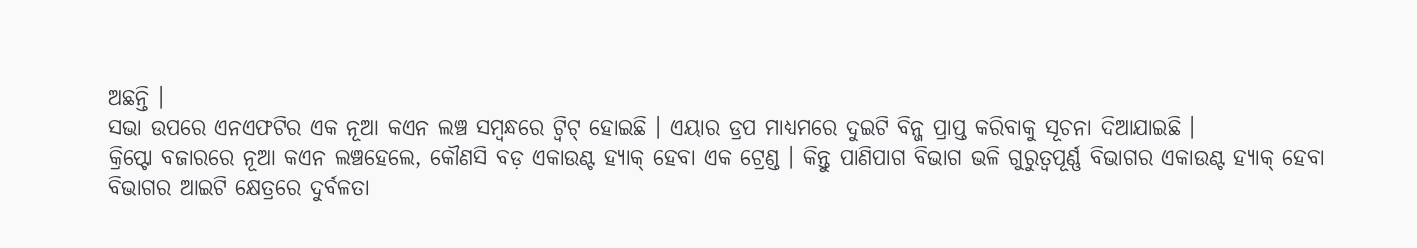ଅଛନ୍ତି ।
ସଭା ଉପରେ ଏନଏଫଟିର ଏକ ନୂଆ କଏନ ଲଞ୍ଚ ସମ୍ବନ୍ଧରେ ଟ୍ୱିଟ୍ ହୋଇଛି । ଏୟାର ଡ୍ରପ ମାଧ୍ୟମରେ ଦୁଇଟି ବିନ୍ଜ ପ୍ରାପ୍ତ କରିବାକୁ ସୂଚନା ଦିଆଯାଇଛି ।
କ୍ରିପ୍ଟୋ ବଜାରରେ ନୂଆ କଏନ ଲଞ୍ଚହେଲେ, କୌଣସି ବଡ଼ ଏକାଉଣ୍ଟ ହ୍ୟାକ୍ ହେବା ଏକ ଟ୍ରେଣ୍ଡ । କିନ୍ତୁ ପାଣିପାଗ ବିଭାଗ ଭଳି ଗୁରୁତ୍ୱପୂର୍ଣ୍ଣ ବିଭାଗର ଏକାଉଣ୍ଟ ହ୍ୟାକ୍ ହେବା ବିଭାଗର ଆଇଟି କ୍ଷେତ୍ରରେ ଦୁର୍ବଳତା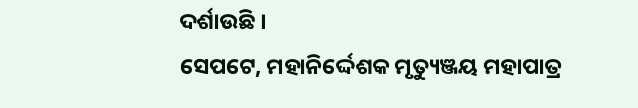ଦର୍ଶାଉଛି ।
ସେପଟେ, ମହାନିର୍ଦ୍ଦେଶକ ମୃତ୍ୟୁଞ୍ଜୟ ମହାପାତ୍ର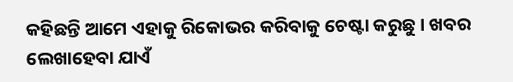କହିଛନ୍ତି ଆମେ ଏହାକୁ ରିକୋଭର କରିବାକୁ ଚେଷ୍ଟା କରୁଛୁ । ଖବର ଲେଖାହେବା ଯାଏଁ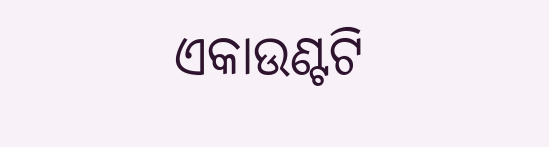ଏକାଉଣ୍ଟଟି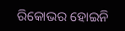ରିକୋଭର ହୋଇନି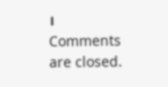।
Comments are closed.